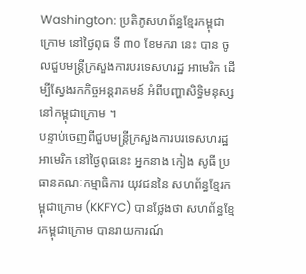Washington: ប្រតិភូសហព័ន្ធខ្មែរកម្ពុជាក្រោម នៅថ្ងៃពុធ ទី ៣០ ខែមករា នេះ បាន ចូលជួបមន្ត្រីក្រសួងការបរទេសហរដ្ឋ អាមេរិក ដើម្បីស្វែងរកកិច្ចអន្តរាគមន៍ អំពីបញ្ហាសិទ្ធិមនុស្សនៅកម្ពុជាក្រោម ។
បន្ទាប់ចេញពីជួបមន្ត្រីក្រសួងការបរទេសហរដ្ឋអាមេរិក នៅថ្ងៃពុធនេះ អ្នកនាង កៀង សូធី ប្រធានគណៈកម្មាធិការ យុវជននៃ សហព័ន្ធខ្មែរកម្ពុជាក្រោម (KKFYC) បានថ្លែងថា សហព័ន្ធខ្មែរកម្ពុជាក្រោម បានរាយការណ៍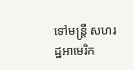ទៅមន្ត្រី សហរដ្ឋអាមេរិក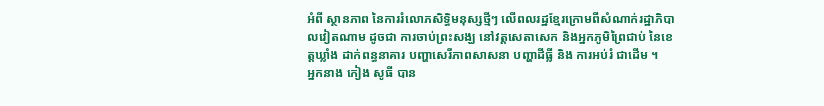អំពី ស្ថានភាព នៃការរំលោភសិទ្ធិមនុស្សថ្មីៗ លើពលរដ្ឋខ្មែរក្រោមពីសំណាក់រដ្ឋាភិបាលវៀតណាម ដូចជា ការចាប់ព្រះសង្ឃ នៅវត្តសេតាសេក និងអ្នកភូមិព្រៃជាប់ នៃខេត្តឃ្លាំង ដាក់ពន្ធនាគារ បញ្ហាសេរីភាពសាសនា បញ្ហាដីធ្លី និង ការអប់រំ ជាដើម ។
អ្នកនាង កៀង សូធី បាន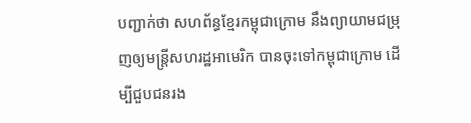បញ្ជាក់ថា សហព័ន្ធខ្មែរកម្ពុជាក្រោម នឹងព្យាយាមជម្រុញឲ្យមន្ត្រីសហរដ្ឋអាមេរិក បានចុះទៅកម្ពុជាក្រោម ដើម្បីជួបជនរង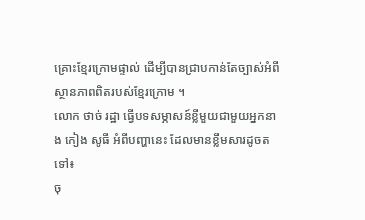គ្រោះខ្មែរក្រោមផ្ទាល់ ដើម្បីបានជ្រាបកាន់តែច្បាស់អំពីស្ថានភាពពិតរបស់ខ្មែរក្រោម ។
លោក ថាច់ រដ្ឋា ធ្វើបទសម្ភាសន៍ខ្លីមួយជាមួយអ្នកនាង កៀង សូធី អំពីបញ្ហានេះ ដែលមានខ្លឹមសារដូចតទៅ៖
ចុ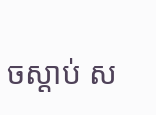ចស្ដាប់ ស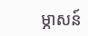ម្ភាសន៍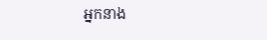អ្នកនាង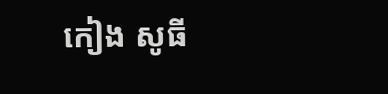កៀង សូធី